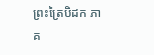ព្រះត្រៃបិដក ភាគ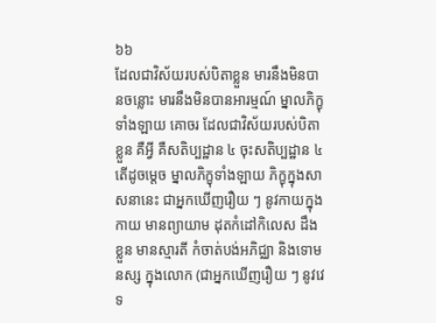៦៦
ដែលជាវិស័យរបស់បិតាខ្លួន មារនឹងមិនបានចន្លោះ មារនឹងមិនបានអារម្មណ៍ ម្នាលភិក្ខុទាំងឡាយ គោចរ ដែលជាវិស័យរបស់បិតាខ្លួន គឺអ្វី គឺសតិប្បដ្ឋាន ៤ ចុះសតិប្បដ្ឋាន ៤ តើដូចម្តេច ម្នាលភិក្ខុទាំងឡាយ ភិក្ខុក្នុងសាសនានេះ ជាអ្នកឃើញរឿយ ៗ នូវកាយក្នុងកាយ មានព្យាយាម ដុតកំដៅកិលេស ដឹងខ្លួន មានស្មារតី កំចាត់បង់អភិជ្ឈា និងទោមនស្ស ក្នុងលោក (ជាអ្នកឃើញរឿយ ៗ នូវវេទ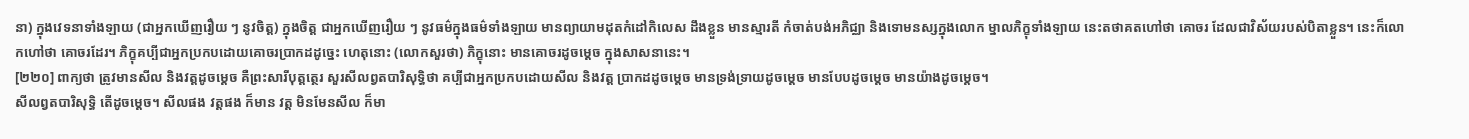នា) ក្នុងវេទនាទាំងឡាយ (ជាអ្នកឃើញរឿយ ៗ នូវចិត្ត) ក្នុងចិត្ត ជាអ្នកឃើញរឿយ ៗ នូវធម៌ក្នុងធម៌ទាំងឡាយ មានព្យាយាមដុតកំដៅកិលេស ដឹងខ្លួន មានស្មារតី កំចាត់បង់អភិជ្ឈា និងទោមនស្សក្នុងលោក ម្នាលភិក្ខុទាំងឡាយ នេះតថាគតហៅថា គោចរ ដែលជាវិស័យរបស់បិតាខ្លួន។ នេះក៏លោកហៅថា គោចរដែរ។ ភិក្ខុគប្បីជាអ្នកប្រកបដោយគោចរប្រាកដដូច្នេះ ហេតុនោះ (លោកសួរថា) ភិក្ខុនោះ មានគោចរដូចម្តេច ក្នុងសាសនានេះ។
[២២០] ពាក្យថា ត្រូវមានសីល និងវត្តដូចម្តេច គឺព្រះសារីបុត្តត្ថេរ សួរសីលព្វតបារិសុទ្ធិថា គប្បីជាអ្នកប្រកបដោយសីល និងវត្ត ប្រាកដដូចម្តេច មានទ្រង់ទ្រាយដូចម្តេច មានបែបដូចម្តេច មានយ៉ាងដូចម្តេច។
សីលព្វតបារិសុទ្ធិ តើដូចម្តេច។ សីលផង វត្តផង ក៏មាន វត្ត មិនមែនសីល ក៏មា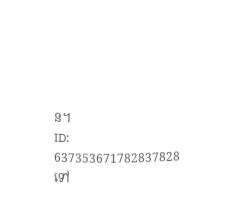ន។
ID: 637353671782837828
ទៅ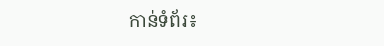កាន់ទំព័រ៖